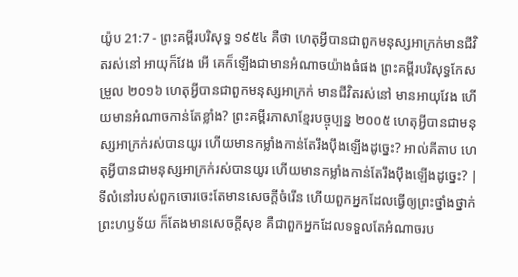យ៉ូប 21:7 - ព្រះគម្ពីរបរិសុទ្ធ ១៩៥៤ គឺថា ហេតុអ្វីបានជាពួកមនុស្សអាក្រក់មានជីវិតរស់នៅ អាយុក៏វែង អើ គេក៏ឡើងជាមានអំណាចយ៉ាងធំផង ព្រះគម្ពីរបរិសុទ្ធកែសម្រួល ២០១៦ ហេតុអ្វីបានជាពួកមនុស្សអាក្រក់ មានជីវិតរស់នៅ មានអាយុវែង ហើយមានអំណាចកាន់តែខ្លាំង? ព្រះគម្ពីរភាសាខ្មែរបច្ចុប្បន្ន ២០០៥ ហេតុអ្វីបានជាមនុស្សអាក្រក់រស់បានយូរ ហើយមានកម្លាំងកាន់តែរឹងប៉ឹងឡើងដូច្នេះ? អាល់គីតាប ហេតុអ្វីបានជាមនុស្សអាក្រក់រស់បានយូរ ហើយមានកម្លាំងកាន់តែរឹងប៉ឹងឡើងដូច្នេះ? |
ទីលំនៅរបស់ពួកចោរចេះតែមានសេចក្ដីចំរើន ហើយពួកអ្នកដែលធ្វើឲ្យព្រះថ្នាំងថ្នាក់ព្រះហឫទ័យ ក៏តែងមានសេចក្ដីសុខ គឺជាពួកអ្នកដែលទទួលតែអំណាចរប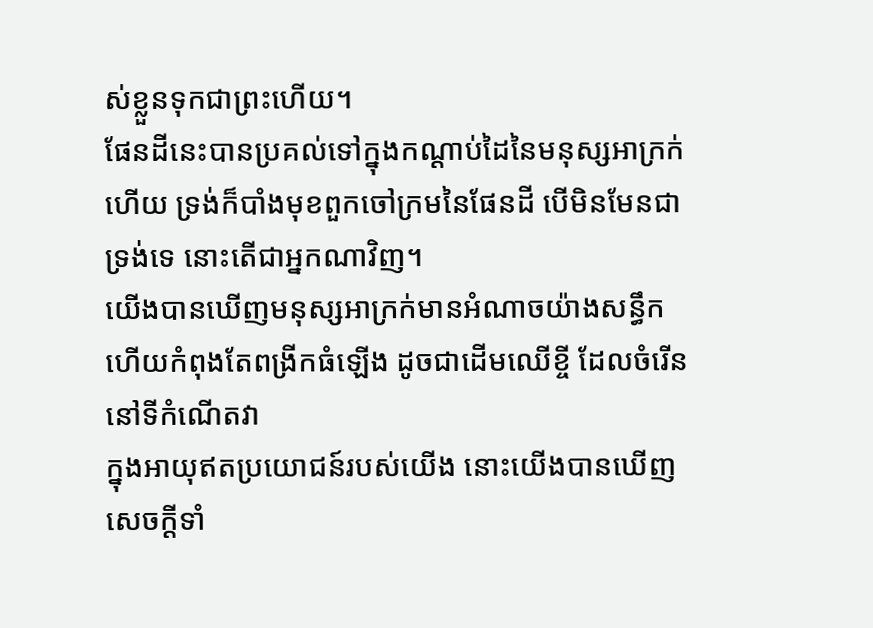ស់ខ្លួនទុកជាព្រះហើយ។
ផែនដីនេះបានប្រគល់ទៅក្នុងកណ្តាប់ដៃនៃមនុស្សអាក្រក់ហើយ ទ្រង់ក៏បាំងមុខពួកចៅក្រមនៃផែនដី បើមិនមែនជាទ្រង់ទេ នោះតើជាអ្នកណាវិញ។
យើងបានឃើញមនុស្សអាក្រក់មានអំណាចយ៉ាងសន្ធឹក ហើយកំពុងតែពង្រីកធំឡើង ដូចជាដើមឈើខ្ចី ដែលចំរើននៅទីកំណើតវា
ក្នុងអាយុឥតប្រយោជន៍របស់យើង នោះយើងបានឃើញសេចក្ដីទាំ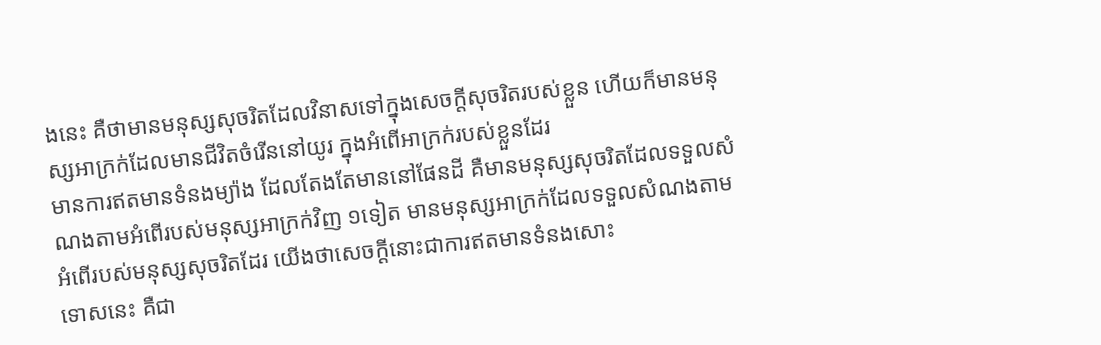ងនេះ គឺថាមានមនុស្សសុចរិតដែលវិនាសទៅក្នុងសេចក្ដីសុចរិតរបស់ខ្លួន ហើយក៏មានមនុស្សអាក្រក់ដែលមានជីវិតចំរើននៅយូរ ក្នុងអំពើអាក្រក់របស់ខ្លួនដែរ
មានការឥតមានទំនងម្យ៉ាង ដែលតែងតែមាននៅផែនដី គឺមានមនុស្សសុចរិតដែលទទួលសំណងតាមអំពើរបស់មនុស្សអាក្រក់វិញ ១ទៀត មានមនុស្សអាក្រក់ដែលទទួលសំណងតាមអំពើរបស់មនុស្សសុចរិតដែរ យើងថាសេចក្ដីនោះជាការឥតមានទំនងសោះ
ទោសនេះ គឺជា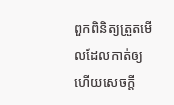ពួកពិនិត្យត្រួតមើលដែលកាត់ឲ្យ ហើយសេចក្ដី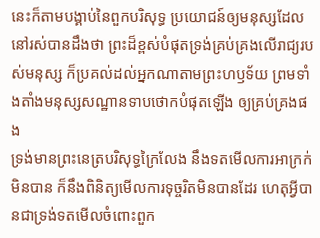នេះក៏តាមបង្គាប់នៃពួកបរិសុទ្ធ ប្រយោជន៍ឲ្យមនុស្សដែលនៅរស់បានដឹងថា ព្រះដ៏ខ្ពស់បំផុតទ្រង់គ្រប់គ្រងលើរាជ្យរបស់មនុស្ស ក៏ប្រគល់ដល់អ្នកណាតាមព្រះហឫទ័យ ព្រមទាំងតាំងមនុស្សសណ្ឋានទាបថោកបំផុតឡើង ឲ្យគ្រប់គ្រងផង
ទ្រង់មានព្រះនេត្របរិសុទ្ធក្រៃលែង នឹងទតមើលការអាក្រក់មិនបាន ក៏នឹងពិនិត្យមើលការទុច្ចរិតមិនបានដែរ ហេតុអ្វីបានជាទ្រង់ទតមើលចំពោះពួក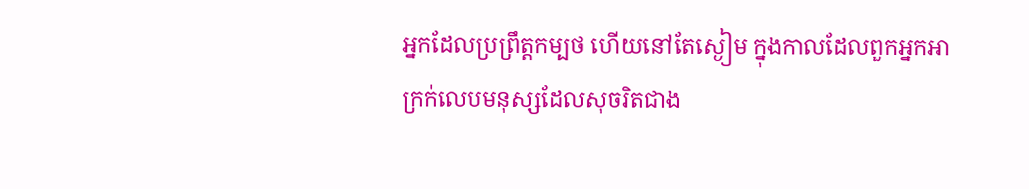អ្នកដែលប្រព្រឹត្តកម្បថ ហើយនៅតែស្ងៀម ក្នុងកាលដែលពួកអ្នកអាក្រក់លេបមនុស្សដែលសុចរិតជាង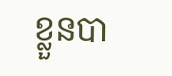ខ្លួនបា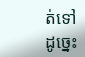ត់ទៅដូច្នេះ